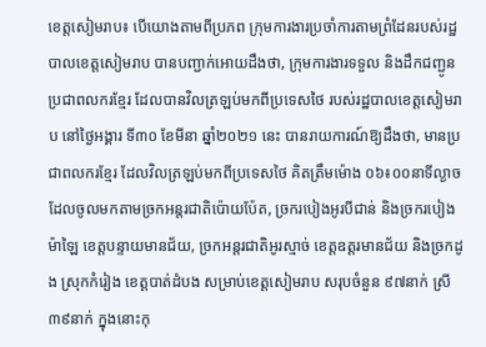ខេត្តសៀមរាប៖ បើយោងតាមពីប្រភព ក្រុមការងារប្រចាំការតាមព្រំដែនរបស់រដ្ឋបាលខេត្តសៀមរាប បានបញ្ជាក់អោយដឹងថា, ក្រុមការងារទទួល និងដឹកជញ្ជូនប្រជាពលករខ្មែរ ដែលបានវិលត្រឡប់មកពីប្រទេសថៃ របស់រដ្ឋបាលខេត្តសៀមរាប នៅថ្ងៃអង្គារ ទី៣០ ខែមីនា ឆ្នាំ២០២១ នេះ បានរាយការណ៍ឱ្យដឹងថា, មានប្រជាពលករខ្មែរ ដែលវិលត្រឡប់មកពីប្រទេសថៃ គិតត្រឹមម៉ោង ០៦៖០០នាទីល្ងាច ដែលចូលមកតាមច្រកអន្តរជាតិប៉ោយប៉ែត, ច្រករបៀងអូរបីជាន់ និងច្រករបៀងម៉ាឡៃ ខេត្តបន្ទាយមានជ័យ, ច្រកអន្តរជាតិអូរស្មាច់ ខេត្តឧត្តរមានជ័យ និងច្រកដូង ស្រុកកំរៀង ខេត្តបាត់ដំបង សម្រាប់ខេត្តសៀមរាប សរុបចំនួន ៩៧នាក់ ស្រី ៣៩នាក់ ក្នុងនោះកុ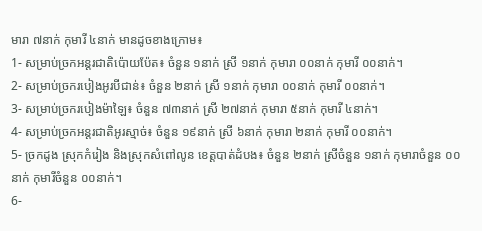មារា ៧នាក់ កុមារី ៤នាក់ មានដូចខាងក្រោម៖
1- សម្រាប់ច្រកអន្តរជាតិប៉ោយប៉ែត៖ ចំនួន ១នាក់ ស្រី ១នាក់ កុមារា ០០នាក់ កុមារី ០០នាក់។
2- សម្រាប់ច្រករបៀងអូរបីជាន់៖ ចំនួន ២នាក់ ស្រី ១នាក់ កុមារា ០០នាក់ កុមារី ០០នាក់។
3- សម្រាប់ច្រករបៀងម៉ាឡៃ៖ ចំនួន ៧៣នាក់ ស្រី ២៧នាក់ កុមារា ៥នាក់ កុមារី ៤នាក់។
4- សម្រាប់ច្រកអន្តរជាតិអូរស្មាច់៖ ចំនួន ១៩នាក់ ស្រី ៦នាក់ កុមារា ២នាក់ កុមារី ០០នាក់។
5- ច្រកដូង ស្រុកកំរៀង និងស្រុកសំពៅលូន ខេត្តបាត់ដំបង៖ ចំនួន ២នាក់ ស្រីចំនួន ១នាក់ កុមារាចំនួន ០០នាក់ កុមារីចំនួន ០០នាក់។
6-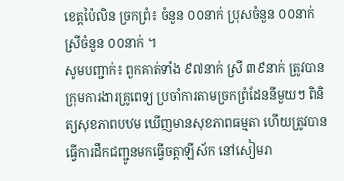ខេត្តប៉ៃលិន ច្រកព្រំ៖ ចំនួន ០០នាក់ ប្រុសចំនួន ០០នាក់ ស្រីចំនួន ០០នាក់ ។
សូមបញ្ជាក់៖ ពួកគាត់ទាំង ៩៧នាក់ ស្រី ៣៩នាក់ ត្រូវបានក្រុមការងារគ្រូពេទ្យ ប្រចាំការតាមច្រកព្រំដែននីមួយៗ ពិនិត្យសុខភាពបឋម ឃើញមានសុខភាពធម្មតា ហើយត្រូវបានធ្វើការដឹកជញ្ជូនមកធ្វើចត្តាឡីស័ក នៅសៀមរា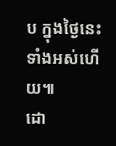ប ក្នុងថ្ងៃនេះទាំងអស់ហើយ៕
ដោ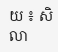យ ៖ សិលា